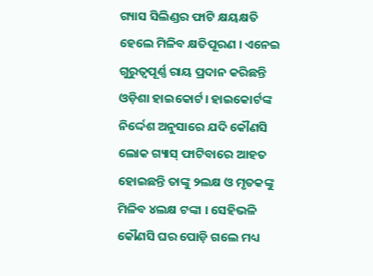ଗ୍ୟାସ ସିଲିଣ୍ଡର ଫାଟି କ୍ଷୟକ୍ଷତି ହେଲେ ମିଳିବ କ୍ଷତିପୂରଣ । ଏନେଇ ଗୁରୁତ୍ୱପୂର୍ଣ୍ଣ ରାୟ ପ୍ରଦାନ କରିଛନ୍ତି ଓଡ଼ିଶା ହାଇକୋର୍ଟ। ହାଇକୋର୍ଟଙ୍କ ନିର୍ଦ୍ଦେଶ ଅନୁସାରେ ଯଦି କୌଣସି ଲୋକ ଗ୍ୟାସ୍ ଫାଟିବାରେ ଆହତ ହୋଇଛନ୍ତି ତାଙ୍କୁ ୨ଲକ୍ଷ ଓ ମୃତକଙ୍କୁ ମିଳିବ ୪ଲକ୍ଷ ଟଙ୍କା । ସେହିଭଳି କୌଣସି ଘର ପୋଡ଼ି ଗଲେ ମଧ୍ୟ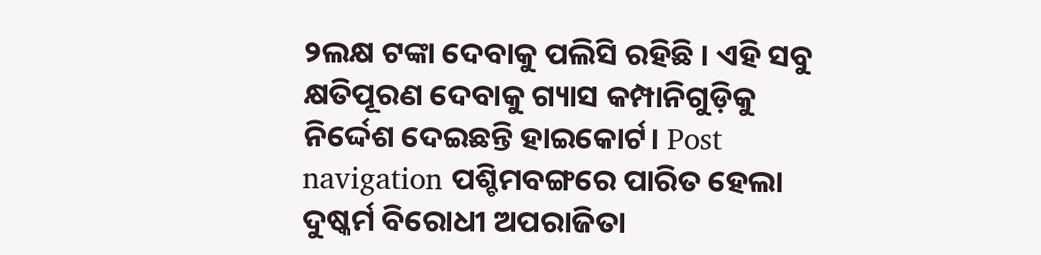୨ଲକ୍ଷ ଟଙ୍କା ଦେବାକୁ ପଲିସି ରହିଛି । ଏହି ସବୁ କ୍ଷତିପୂରଣ ଦେବାକୁ ଗ୍ୟାସ କମ୍ପାନିଗୁଡ଼ିକୁ ନିର୍ଦ୍ଦେଶ ଦେଇଛନ୍ତି ହାଇକୋର୍ଟ। Post navigation ପଶ୍ଚିମବଙ୍ଗରେ ପାରିତ ହେଲା ଦୁଷ୍କର୍ମ ବିରୋଧୀ ଅପରାଜିତା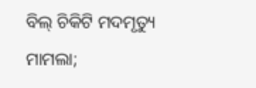ବିଲ୍ ଚିକିଟି ମଦମୃତ୍ୟୁ ମାମଲା;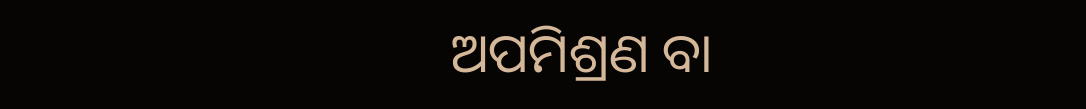ଅପମିଶ୍ରଣ ବା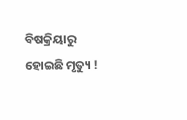ବିଷକ୍ରିୟାରୁ ହୋଇଛି ମୃତ୍ୟୁ !